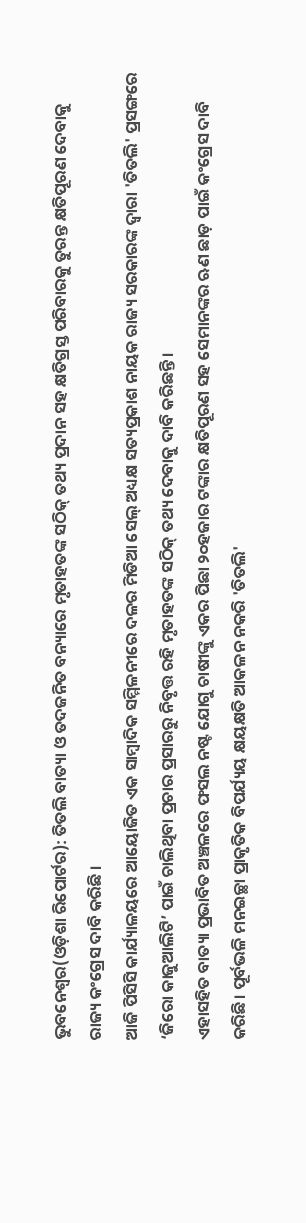ଭୁବନେଶ୍ୱର(ଓଡ଼ିଶା ରିପୋର୍ଟର): ତିତଲି ବାତ୍ୟା ଓ ତଦଜନିତ ବନ୍ୟାରେ ମୃତାହତଙ୍କ ସଠିକ୍ ତଥ୍ୟ ପ୍ରଦାନ ସହ କ୍ଷତିଗ୍ରସ୍ତ ପରିବାରକୁ ତୁରନ୍ତ କ୍ଷତିପୂରଣ ଦେବାକୁ ରାଜ୍ୟ କଂଗ୍ରେସ ଦାବି କରିଛି ।
ଆଜି ପିସିସି କାର୍ଯ୍ୟାଳୟରେ ଆୟୋଜିତ ଏକ ସାମ୍ବାଦିକ ସମ୍ମିଳନୀରେ ଦଳର ମିଡିଆ ସେଲ୍ ଅଧ୍ୟକ୍ଷ ସତ୍ୟପ୍ରକାଶ ନାୟକ ରାଜ୍ୟ ସରକାରଙ୍କ ଦ୍ୱାରା 'ତିତଲି' ପ୍ରସଙ୍ଗରେ ‘ଜିରୋ କାଜୁଆଲିଟି’ ପାଇଁ ଚାଲିଥିବା ପ୍ରଚାର ପ୍ରସାରରୁ ନିବୃତ୍ତ ରହି ମୃତାହତଙ୍କ ସଠିକ୍ ତଥ୍ୟ ଦେବାକୁ ଦାବି କରିଛନ୍ତି।
ଏହାସହିତ ବାତ୍ୟା ପ୍ରଭାବିତ ଅଞ୍ଚଳରେ ଫସଲ ନଷ୍ଟ ଯୋଗୁ ଚାଷୀଙ୍କୁ ଏକର ପିଛା ୨୦ହଜାର ଟଙ୍କାର କ୍ଷତିପୂରଣ ସହ ସେମାନଙ୍କର ଋଣ ଛାଡ଼ ପାଇଁ କଂଗ୍ରେସ ଦାବି କରିଛି। ପୂର୍ବଭଳି ମନଇଚ୍ଛା ପ୍ରାକୃତିକ ବିପର୍ଯ୍ୟୟ କ୍ଷୟକ୍ଷତି ଆକଳନ ନକରି 'ତିତଲି'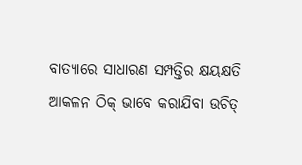ବାତ୍ୟାରେ ସାଧାରଣ ସମ୍ପତ୍ତିର କ୍ଷୟକ୍ଷତି ଆକଳନ ଠିକ୍ ଭାବେ କରାଯିବା ଉଚିତ୍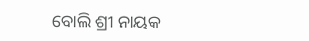ବୋଲି ଶ୍ରୀ ନାୟକ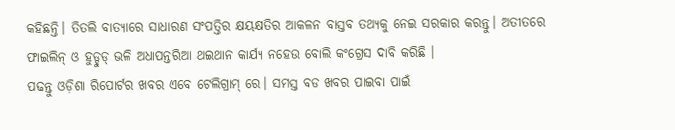କହିଛନ୍ତି। ତିତଲି ବାତ୍ୟାରେ ସାଧାରଣ ସଂପତ୍ତିର କ୍ଷୟକ୍ଷତିର ଆକଳନ ବାସ୍ତବ ତଥ୍ୟକୁ ନେଇ ସରକାର କରନ୍ତୁ। ଅତୀତରେ ଫାଇଲିନ୍ ଓ ହୁଡ୍ହୁଡ୍ ଭଳି ଅଧାପନ୍ତରିଆ ଥଇଥାନ କାର୍ଯ୍ୟ ନହେଉ ବୋଲି କଂଗ୍ରେସ ଦାବି କରିଛି ।
ପଢନ୍ତୁ ଓଡ଼ିଶା ରିପୋର୍ଟର ଖବର ଏବେ ଟେଲିଗ୍ରାମ୍ ରେ। ସମସ୍ତ ବଡ ଖବର ପାଇବା ପାଇଁ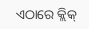ଏଠାରେ କ୍ଲିକ୍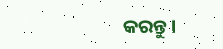କରନ୍ତୁ।